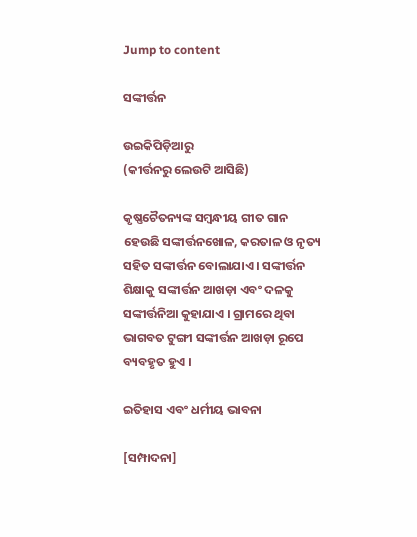Jump to content

ସଙ୍କୀର୍ତ୍ତନ

ଉଇକିପିଡ଼ିଆ‌ରୁ
(କୀର୍ତ୍ତନରୁ ଲେଉଟି ଆସିଛି)

କୃଷ୍ଣଚୈତନ୍ୟଙ୍କ ସମ୍ବନ୍ଧୀୟ ଗୀତ ଗାନ ହେଉଛି ସଙ୍କୀର୍ତ୍ତନଖୋଳ, କରତାଳ ଓ ନୃତ୍ୟ ସହିତ ସଙ୍କୀର୍ତ୍ତନ ବୋଲାଯାଏ । ସଙ୍କୀର୍ତ୍ତନ ଶିକ୍ଷାକୁ ସଙ୍କୀର୍ତ୍ତନ ଆଖଡ଼ା ଏବଂ ଦଳକୁ ସଙ୍କୀର୍ତ୍ତନିଆ କୁହାଯାଏ । ଗ୍ରାମରେ ଥିବା ଭାଗବତ ଟୁଙ୍ଗୀ ସଙ୍କୀର୍ତ୍ତନ ଆଖଡ଼ା ରୂପେ ବ୍ୟବହୃତ ହୁଏ ।

ଇତିହାସ ଏବଂ ଧର୍ମୀୟ ଭାବନା

[ସମ୍ପାଦନା]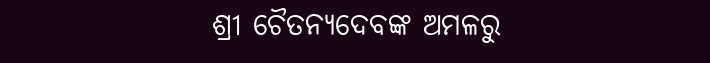ଶ୍ରୀ ଚୈତନ୍ୟଦେବଙ୍କ ଅମଳରୁ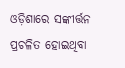ଓଡ଼ିଶାରେ ସଙ୍କୀର୍ତ୍ତନ ପ୍ରଚଳିତ ହୋଇଥିବା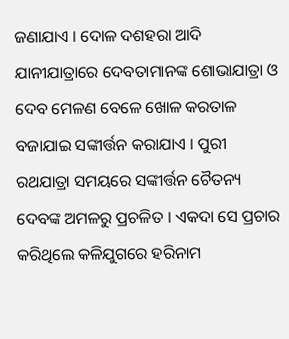ଜଣାଯାଏ । ଦୋଳ ଦଶହରା ଆଦି ଯାନୀଯାତ୍ରାରେ ଦେବତାମାନଙ୍କ ଶୋଭାଯାତ୍ରା ଓ ଦେବ ମେଳଣ ବେଳେ ଖୋଳ କରତାଳ ବଜାଯାଇ ସଙ୍କୀର୍ତ୍ତନ କରାଯାଏ । ପୁରୀ ରଥଯାତ୍ରା ସମୟରେ ସଙ୍କୀର୍ତ୍ତନ ଚୈତନ୍ୟ ଦେବଙ୍କ ଅମଳରୁ ପ୍ରଚଳିତ । ଏକଦା ସେ ପ୍ରଚାର କରିଥିଲେ କଳିଯୁଗରେ ହରିନାମ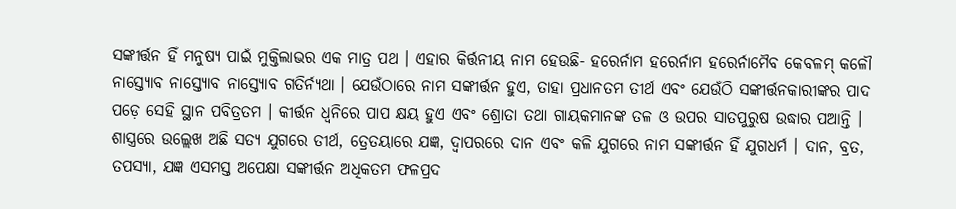ସଙ୍କୀର୍ତ୍ତନ ହିଁ ମନୁଷ୍ୟ ପାଇଁ ମୁକ୍ତିଲାଭର ଏକ ମାତ୍ର ପଥ । ଏହାର କିର୍ତ୍ତନୀୟ ନାମ ହେଉଛି- ହରେର୍ନାମ ହରେର୍ନାମ ହରେର୍ନାମୈବ କେବଳମ୍ କଳୌ ନାସ୍ତ୍ୟୋବ ନାସ୍ତ୍ୟୋବ ନାସ୍ତ୍ୟୋବ ଗତିର୍ନ୍ୟଥା । ଯେଉଁଠାରେ ନାମ ସଙ୍କୀର୍ତ୍ତନ ହୁଏ, ତାହା ପ୍ରଧାନତମ ତୀର୍ଥ ଏବଂ ଯେଉଁଠି ସଙ୍କୀର୍ତ୍ତନକାରୀଙ୍କର ପାଦ ପଡ଼େ ସେହି ସ୍ଥାନ ପବିତ୍ରତମ । କୀର୍ତ୍ତନ ଧ୍ୱନିରେ ପାପ କ୍ଷୟ ହୁଏ ଏବଂ ଶ୍ରୋତା ତଥା ଗାୟକମାନଙ୍କ ତଳ ଓ ଉପର ସାତପୁରୁଷ ଉଦ୍ଧାର ପଆନ୍ତି । ଶାସ୍ତ୍ରରେ ଉଲ୍ଲେଖ ଅଛି ସତ୍ୟ ଯୁଗରେ ତୀର୍ଥ, ତ୍ରେତୟାରେ ଯଜ୍ଞ, ଦ୍ୱାପରରେ ଦାନ ଏବଂ କଳି ଯୁଗରେ ନାମ ସଙ୍କୀର୍ତ୍ତନ ହିଁ ଯୁଗଧର୍ମ । ଦାନ, ବ୍ରତ, ତପସ୍ୟା, ଯଜ୍ଞ ଏସମସ୍ତ ଅପେକ୍ଷା ସଙ୍କୀର୍ତ୍ତନ ଅଧିକତମ ଫଳପ୍ରଦ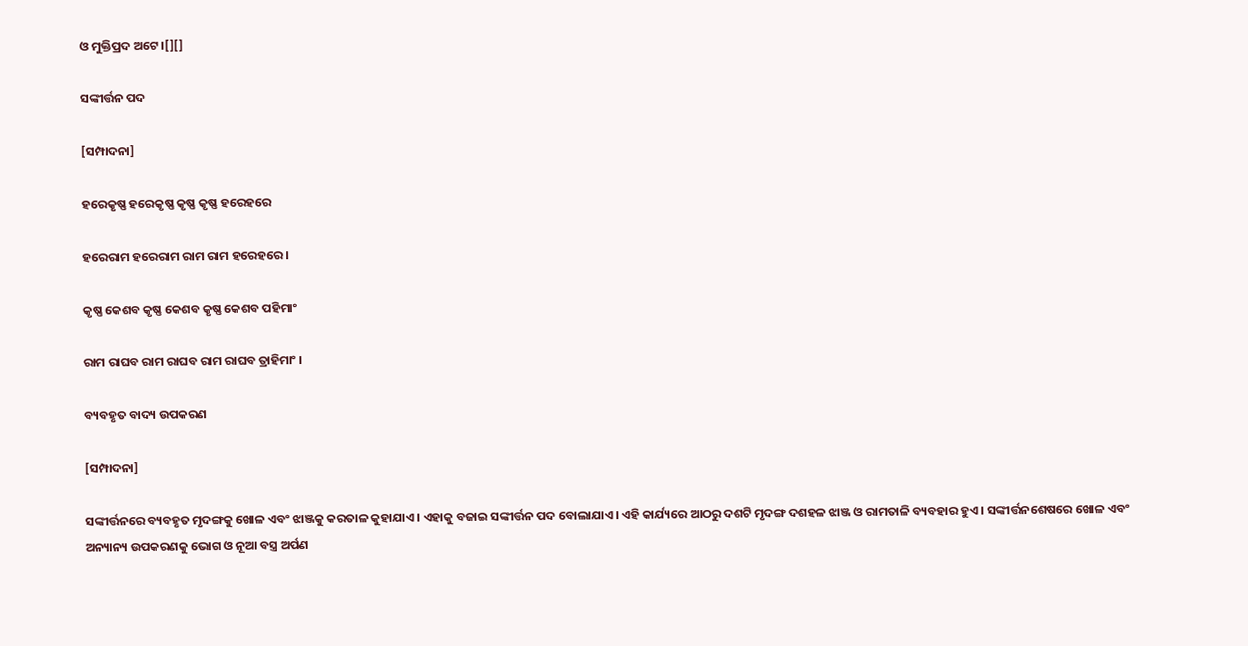ଓ ମୁକ୍ତିପ୍ରଦ ଅଟେ ।[][]

ସଙ୍କୀର୍ତ୍ତନ ପଦ

[ସମ୍ପାଦନା]

ହରେକୃଷ୍ଣ ହରେକୃଷ୍ଣ କୃଷ୍ଣ କୃଷ୍ଣ ହରେହରେ

ହରେରାମ ହରେରାମ ରାମ ରାମ ହରେହରେ ।

କୃଷ୍ଣ କେଶବ କୃଷ୍ଣ କେଶବ କୃଷ୍ଣ କେଶବ ପହିମାଂ

ରାମ ରାଘବ ରାମ ରାଘବ ରାମ ରାଘବ ତ୍ରାହିମାଂ ।

ବ୍ୟବହୃତ ବାଦ୍ୟ ଉପକରଣ

[ସମ୍ପାଦନା]

ସଙ୍କୀର୍ତ୍ତନରେ ବ୍ୟବହୃତ ମୃଦଙ୍ଗକୁ ଖୋଳ ଏବଂ ଝାଞ୍ଜକୁ କରତାଳ କୁହାଯାଏ । ଏହାକୁ ବଜାଇ ସଙ୍କୀର୍ତ୍ତନ ପଦ ବୋଲାଯାଏ । ଏହି କାର୍ଯ୍ୟରେ ଆଠରୁ ଦଶଟି ମୃଦଙ୍ଗ ଦଶହଳ ଝାଞ୍ଜ ଓ ରାମତାଳି ବ୍ୟବହାର ହୁଏ । ସଙ୍କୀର୍ତ୍ତନଶେଷରେ ଖୋଳ ଏବଂ ଅନ୍ୟାନ୍ୟ ଉପକରଣକୁ ଭୋଗ ଓ ନୂଆ ବସ୍ତ୍ର ଅର୍ପଣ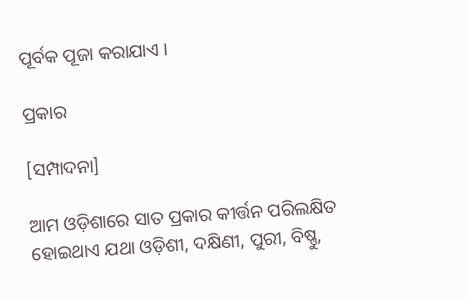ପୂର୍ବକ ପୂଜା କରାଯାଏ ।

ପ୍ରକାର

[ସମ୍ପାଦନା]

ଆମ ଓଡ଼ିଶାରେ ସାତ ପ୍ରକାର କୀର୍ତ୍ତନ ପରିଲକ୍ଷିତ ହୋଇଥାଏ ଯଥା ଓଡ଼ିଶୀ, ଦକ୍ଷିଣୀ, ପୁରୀ, ବିଷ୍ଣୁ,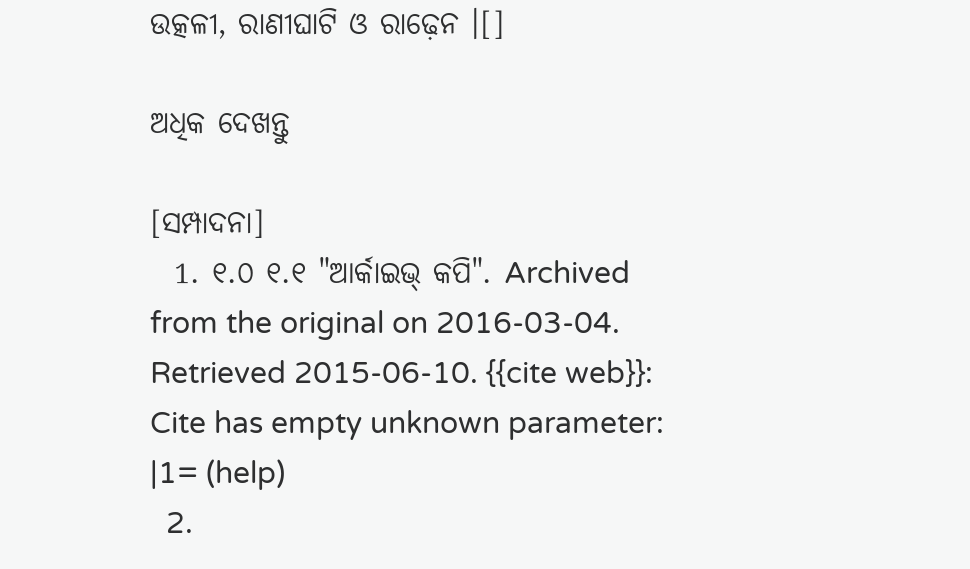ଉତ୍କଳୀ, ରାଣୀଘାଟି ଓ ରାଢ଼େନ ।[]

ଅଧିକ ଦେଖନ୍ତୁ

[ସମ୍ପାଦନା]
  1. ୧.୦ ୧.୧ "ଆର୍କାଇଭ୍ କପି". Archived from the original on 2016-03-04. Retrieved 2015-06-10. {{cite web}}: Cite has empty unknown parameter: |1= (help)
  2.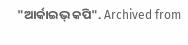"ଆର୍କାଇଭ୍ କପି". Archived from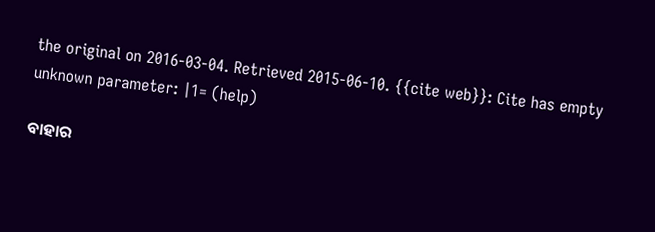the original on 2016-03-04. Retrieved 2015-06-10. {{cite web}}: Cite has empty unknown parameter: |1= (help)

ବାହାର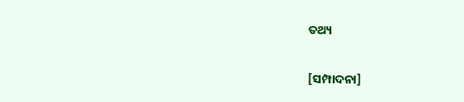ତଥ୍ୟ

[ସମ୍ପାଦନା]